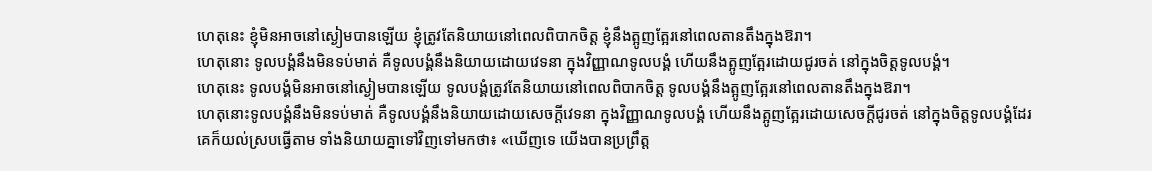ហេតុនេះ ខ្ញុំមិនអាចនៅស្ងៀមបានឡើយ ខ្ញុំត្រូវតែនិយាយនៅពេលពិបាកចិត្ត ខ្ញុំនឹងត្អូញត្អែរនៅពេលតានតឹងក្នុងឱរា។
ហេតុនោះ ទូលបង្គំនឹងមិនទប់មាត់ គឺទូលបង្គំនឹងនិយាយដោយវេទនា ក្នុងវិញ្ញាណទូលបង្គំ ហើយនឹងត្អូញត្អែរដោយជូរចត់ នៅក្នុងចិត្តទូលបង្គំ។
ហេតុនេះ ទូលបង្គំមិនអាចនៅស្ងៀមបានឡើយ ទូលបង្គំត្រូវតែនិយាយនៅពេលពិបាកចិត្ត ទូលបង្គំនឹងត្អូញត្អែរនៅពេលតានតឹងក្នុងឱរា។
ហេតុនោះទូលបង្គំនឹងមិនទប់មាត់ គឺទូលបង្គំនឹងនិយាយដោយសេចក្ដីវេទនា ក្នុងវិញ្ញាណទូលបង្គំ ហើយនឹងត្អូញត្អែរដោយសេចក្ដីជូរចត់ នៅក្នុងចិត្តទូលបង្គំដែរ
គេក៏យល់ស្របធ្វើតាម ទាំងនិយាយគ្នាទៅវិញទៅមកថា៖ «ឃើញទេ យើងបានប្រព្រឹត្ត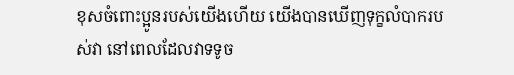ខុសចំពោះប្អូនរបស់យើងហើយ យើងបានឃើញទុក្ខលំបាករបស់វា នៅពេលដែលវាទទូច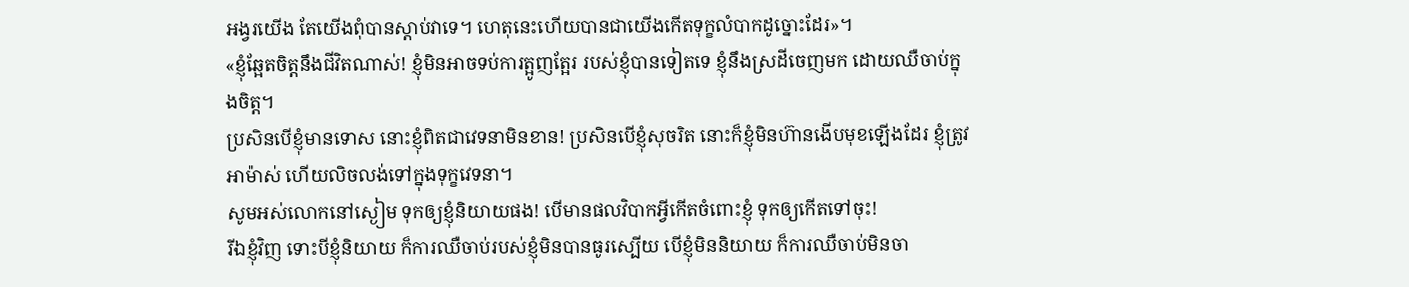អង្វរយើង តែយើងពុំបានស្តាប់វាទេ។ ហេតុនេះហើយបានជាយើងកើតទុក្ខលំបាកដូច្នោះដែរ»។
«ខ្ញុំឆ្អែតចិត្តនឹងជីវិតណាស់! ខ្ញុំមិនអាចទប់ការត្អូញត្អែរ របស់ខ្ញុំបានទៀតទេ ខ្ញុំនឹងស្រដីចេញមក ដោយឈឺចាប់ក្នុងចិត្ត។
ប្រសិនបើខ្ញុំមានទោស នោះខ្ញុំពិតជាវេទនាមិនខាន! ប្រសិនបើខ្ញុំសុចរិត នោះក៏ខ្ញុំមិនហ៊ានងើបមុខឡើងដែរ ខ្ញុំត្រូវអាម៉ាស់ ហើយលិចលង់ទៅក្នុងទុក្ខវេទនា។
សូមអស់លោកនៅស្ងៀម ទុកឲ្យខ្ញុំនិយាយផង! បើមានផលវិបាកអ្វីកើតចំពោះខ្ញុំ ទុកឲ្យកើតទៅចុះ!
រីឯខ្ញុំវិញ ទោះបីខ្ញុំនិយាយ ក៏ការឈឺចាប់របស់ខ្ញុំមិនបានធូរស្បើយ បើខ្ញុំមិននិយាយ ក៏ការឈឺចាប់មិនចា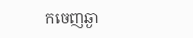កចេញឆ្ងា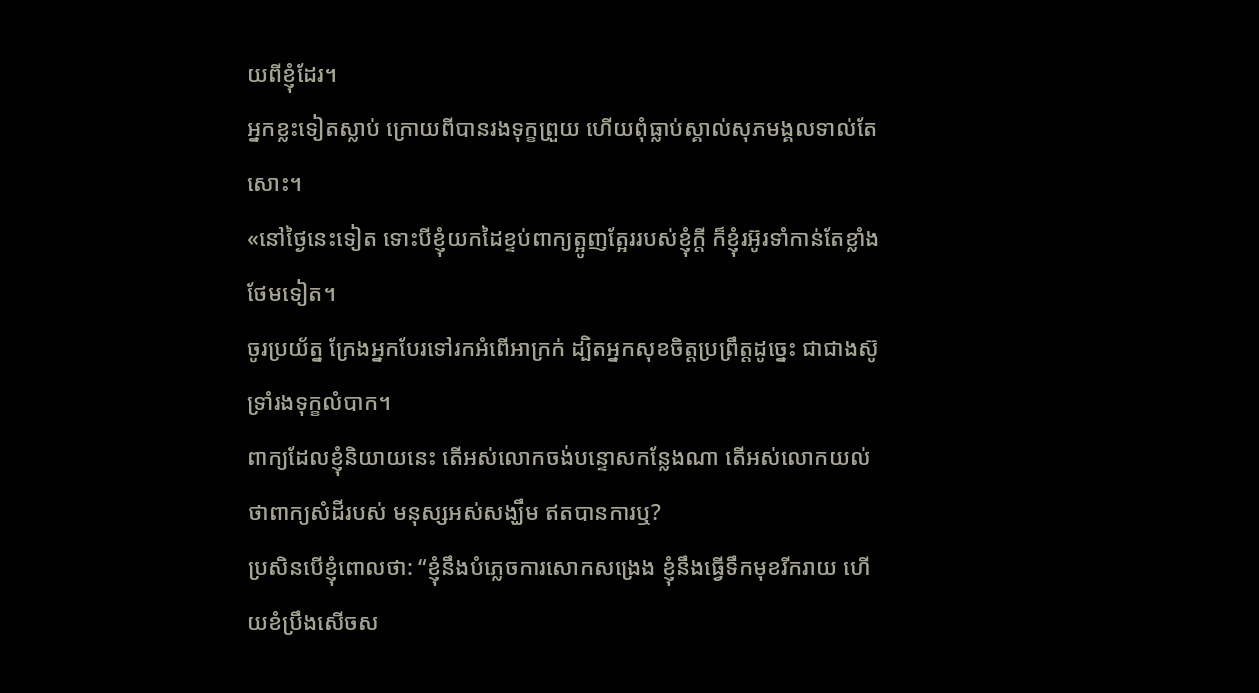យពីខ្ញុំដែរ។
អ្នកខ្លះទៀតស្លាប់ ក្រោយពីបានរងទុក្ខព្រួយ ហើយពុំធ្លាប់ស្គាល់សុភមង្គលទាល់តែសោះ។
«នៅថ្ងៃនេះទៀត ទោះបីខ្ញុំយកដៃខ្ទប់ពាក្យត្អូញត្អែររបស់ខ្ញុំក្ដី ក៏ខ្ញុំរអ៊ូរទាំកាន់តែខ្លាំងថែមទៀត។
ចូរប្រយ័ត្ន ក្រែងអ្នកបែរទៅរកអំពើអាក្រក់ ដ្បិតអ្នកសុខចិត្តប្រព្រឹត្តដូច្នេះ ជាជាងស៊ូទ្រាំរងទុក្ខលំបាក។
ពាក្យដែលខ្ញុំនិយាយនេះ តើអស់លោកចង់បន្ទោសកន្លែងណា តើអស់លោកយល់ថាពាក្យសំដីរបស់ មនុស្សអស់សង្ឃឹម ឥតបានការឬ?
ប្រសិនបើខ្ញុំពោលថា: “ខ្ញុំនឹងបំភ្លេចការសោកសង្រេង ខ្ញុំនឹងធ្វើទឹកមុខរីករាយ ហើយខំប្រឹងសើចស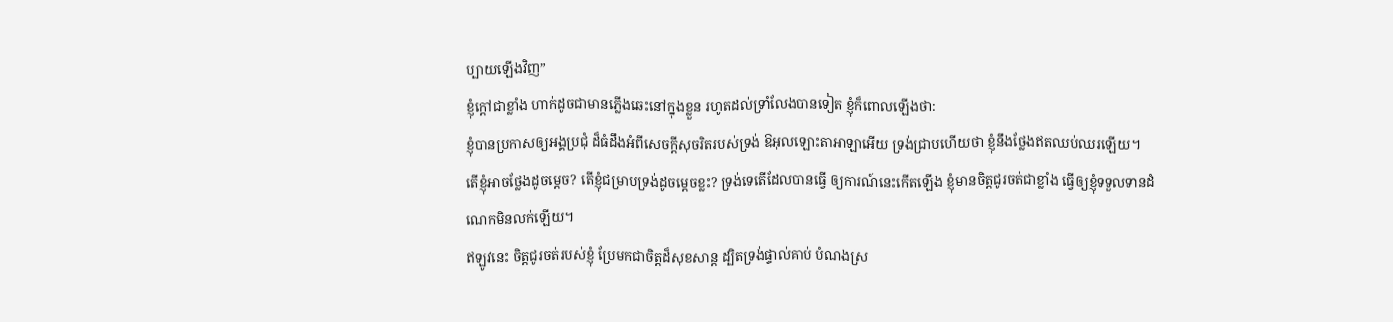ប្បាយឡើងវិញ”
ខ្ញុំក្ដៅជាខ្លាំង ហាក់ដូចជាមានភ្លើងឆេះនៅក្នុងខ្លួន រហូតដល់ទ្រាំលែងបានទៀត ខ្ញុំក៏ពោលឡើងថា:
ខ្ញុំបានប្រកាសឲ្យអង្គប្រជុំ ដ៏ធំដឹងអំពីសេចក្ដីសុចរិតរបស់ទ្រង់ ឱអុលឡោះតាអាឡាអើយ ទ្រង់ជ្រាបហើយថា ខ្ញុំនឹងថ្លែងឥតឈប់ឈរឡើយ។
តើខ្ញុំអាចថ្លែងដូចម្ដេច? តើខ្ញុំជម្រាបទ្រង់ដូចម្ដេចខ្លះ? ទ្រង់ទេតើដែលបានធ្វើ ឲ្យការណ៍នេះកើតឡើង ខ្ញុំមានចិត្តជូរចត់ជាខ្លាំង ធ្វើឲ្យខ្ញុំទទួលទានដំណេកមិនលក់ឡើយ។
ឥឡូវនេះ ចិត្តជូរចត់របស់ខ្ញុំ ប្រែមកជាចិត្តដ៏សុខសាន្ត ដ្បិតទ្រង់ផ្ទាល់គាប់ បំណងស្រ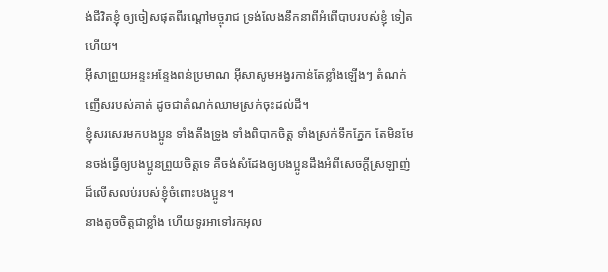ង់ជីវិតខ្ញុំ ឲ្យចៀសផុតពីរណ្ដៅមច្ចុរាជ ទ្រង់លែងនឹកនាពីអំពើបាបរបស់ខ្ញុំ ទៀតហើយ។
អ៊ីសាព្រួយអន្ទះអន្ទែងពន់ប្រមាណ អ៊ីសាសូមអង្វរកាន់តែខ្លាំងឡើងៗ តំណក់ញើសរបស់គាត់ ដូចជាតំណក់ឈាមស្រក់ចុះដល់ដី។
ខ្ញុំសរសេរមកបងប្អូន ទាំងតឹងទ្រូង ទាំងពិបាកចិត្ដ ទាំងស្រក់ទឹកភ្នែក តែមិនមែនចង់ធ្វើឲ្យបងប្អូនព្រួយចិត្ដទេ គឺចង់សំដែងឲ្យបងប្អូនដឹងអំពីសេចក្ដីស្រឡាញ់ដ៏លើសលប់របស់ខ្ញុំចំពោះបងប្អូន។
នាងតូចចិត្តជាខ្លាំង ហើយទូរអាទៅរកអុល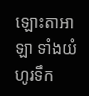ឡោះតាអាឡា ទាំងយំហូរទឹក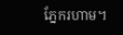ភ្នែករហាម។